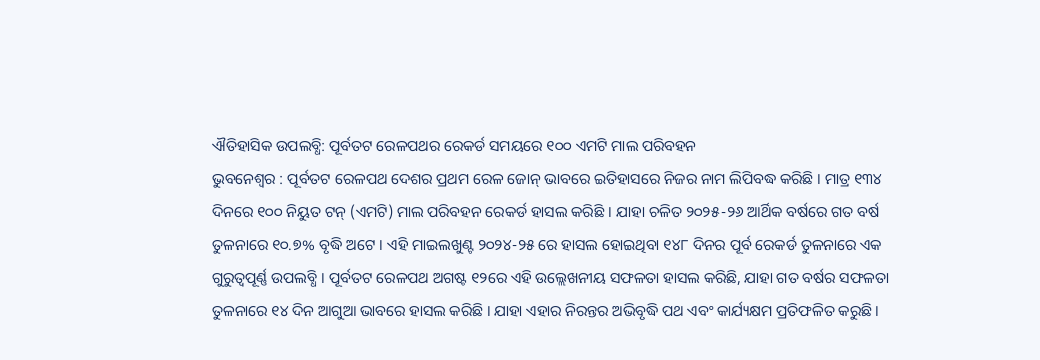ଐତିହାସିକ ଉପଲବ୍ଧି: ପୂର୍ବତଟ ରେଳପଥର ରେକର୍ଡ ସମୟରେ ୧୦୦ ଏମଟି ମାଲ ପରିବହନ
ଭୁବନେଶ୍ୱର : ପୂର୍ବତଟ ରେଳପଥ ଦେଶର ପ୍ରଥମ ରେଳ ଜୋନ୍ ଭାବରେ ଇତିହାସରେ ନିଜର ନାମ ଲିପିବଦ୍ଧ କରିଛି । ମାତ୍ର ୧୩୪ ଦିନରେ ୧୦୦ ନିୟୁତ ଟନ୍ (ଏମଟି) ମାଲ ପରିବହନ ରେକର୍ଡ ହାସଲ କରିଛି । ଯାହା ଚଳିତ ୨୦୨୫-୨୬ ଆର୍ଥିକ ବର୍ଷରେ ଗତ ବର୍ଷ ତୁଳନାରେ ୧୦.୭% ବୃଦ୍ଧି ଅଟେ । ଏହି ମାଇଲଖୁଣ୍ଟ ୨୦୨୪-୨୫ ରେ ହାସଲ ହୋଇଥିବା ୧୪୮ ଦିନର ପୂର୍ବ ରେକର୍ଡ ତୁଳନାରେ ଏକ ଗୁରୁତ୍ୱପୂର୍ଣ୍ଣ ଉପଲବ୍ଧି । ପୂର୍ବତଟ ରେଳପଥ ଅଗଷ୍ଟ ୧୨ରେ ଏହି ଉଲ୍ଲେଖନୀୟ ସଫଳତା ହାସଲ କରିଛି, ଯାହା ଗତ ବର୍ଷର ସଫଳତା ତୁଳନାରେ ୧୪ ଦିନ ଆଗୁଆ ଭାବରେ ହାସଲ କରିଛି । ଯାହା ଏହାର ନିରନ୍ତର ଅଭିବୃଦ୍ଧି ପଥ ଏବଂ କାର୍ଯ୍ୟକ୍ଷମ ପ୍ରତିଫଳିତ କରୁଛି ।